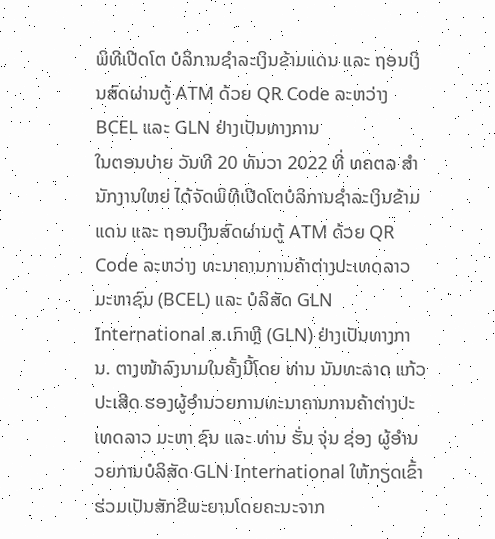ພິທີເປີດໂຕ ບໍລິການຊໍາລະເງິນຂ້າມແດນ ແລະ ຖອນເງິນສົດຜ່ານຕູ້ ATM ດ້ວຍ QR Code ລະຫວ່າງ BCEL ແລະ GLN ຢ່າງເປັນທາງການ
ໃນຕອນບ່າຍ ວັນທີ 20 ທັນວາ 2022 ທີ່ ທຄຕລ ສໍານັກງານໃຫຍ່ ໄດ້ຈັດພິທີເປີດໂຕບໍລິການຊໍາລະເງິນຂ້າມແດນ ແລະ ຖອນເງິນສົດຜ່ານຕູ້ ATM ດ້ວຍ QR Code ລະຫວ່າງ ທະນາຄານການຄ້າຕ່າງປະເທດລາວ ມະຫາຊົນ (BCEL) ແລະ ບໍລິສັດ GLN International ສ.ເກົາຫຼີ (GLN) ຢ່າງເປັນທາງການ. ຕາງໜ້າລົງນາມໃນຄັ້ງນີ້ໂດຍ ທ່ານ ນັນທະລາດ ແກ້ວປະເສີດ ຮອງຜູ້ອໍານວຍການທະນາຄານການຄ້າຕ່າງປະເທດລາວ ມະຫາ ຊົນ ແລະ ທ່ານ ຮັ່ນ ຈຸ່ນ ຊ່ອງ ຜູ້ອໍານວຍການບໍລິສັດ GLN International ໃຫ້ກຽດເຂົ້າຮ່ວມເປັນສັກຂີພະຍານໂດຍຄະນະຈາກ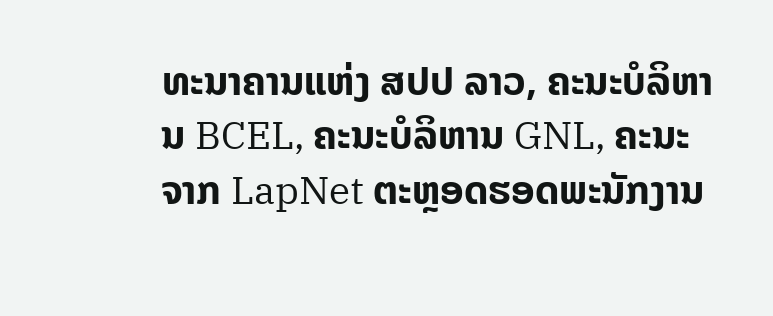ທະນາຄານແຫ່ງ ສປປ ລາວ, ຄະນະບໍລິຫານ BCEL, ຄະນະບໍລິຫານ GNL, ຄະນະຈາກ LapNet ຕະຫຼອດຮອດພະນັກງານ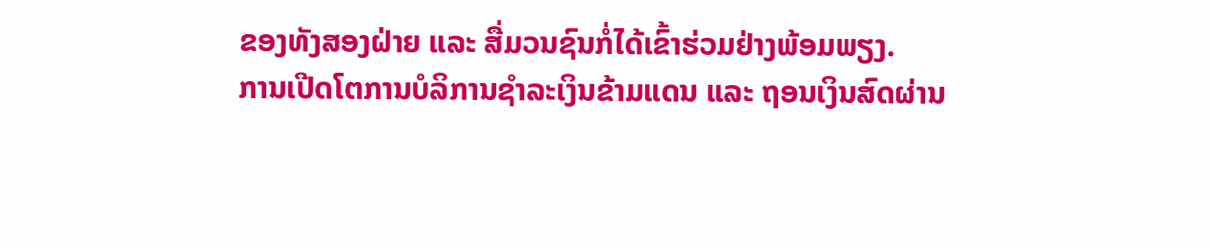ຂອງທັງສອງຝ່າຍ ແລະ ສື່ມວນຊົນກໍ່ໄດ້ເຂົ້າຮ່ວມຢ່າງພ້ອມພຽງ.
ການເປີດໂຕການບໍລິການຊໍາລະເງິນຂ້າມແດນ ແລະ ຖອນເງິນສົດຜ່ານ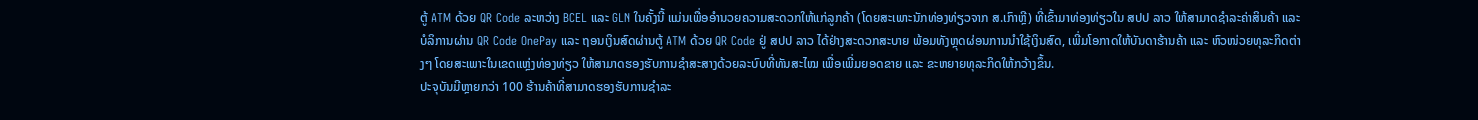ຕູ້ ATM ດ້ວຍ QR Code ລະຫວ່າງ BCEL ແລະ GLN ໃນຄັ້ງນີ້ ແມ່ນເພື່ອອຳນວຍຄວາມສະດວກໃຫ້ແກ່ລູກຄ້າ (ໂດຍສະເພາະນັກທ່ອງທ່ຽວຈາກ ສ.ເກົາຫຼີ) ທີ່ເຂົ້າມາທ່ອງທ່ຽວໃນ ສປປ ລາວ ໃຫ້ສາມາດຊຳລະຄ່າສິນຄ້າ ແລະ ບໍລິການຜ່ານ QR Code OnePay ແລະ ຖອນເງິນສົດຜ່ານຕູ້ ATM ດ້ວຍ QR Code ຢູ່ ສປປ ລາວ ໄດ້ຢ່າງສະດວກສະບາຍ ພ້ອມທັງຫຼຸດຜ່ອນການນຳໃຊ້ເງິນສົດ, ເພີ່ມໂອກາດໃຫ້ບັນດາຮ້ານຄ້າ ແລະ ຫົວໜ່ວຍທຸລະກິດຕ່າງໆ ໂດຍສະເພາະໃນເຂດແຫຼ່ງທ່ອງທ່ຽວ ໃຫ້ສາມາດຮອງຮັບການຊຳສະສາງດ້ວຍລະບົບທີ່ທັນສະໄໝ ເພື່ອເພີ່ມຍອດຂາຍ ແລະ ຂະຫຍາຍທຸລະກິດໃຫ້ກວ້າງຂຶ້ນ.
ປະຈຸບັນມີຫຼາຍກວ່າ 100 ຮ້ານຄ້າທີ່ສາມາດຮອງຮັບການຊໍາລະ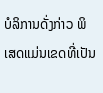ບໍລິການດັ່ງກ່າວ ພິເສດແມ່ນເຂດທີ່ເປັນ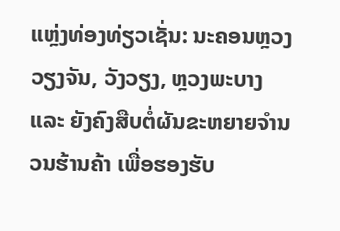ແຫຼ່ງທ່ອງທ່ຽວເຊັ່ນ: ນະຄອນຫຼວງວຽງຈັນ, ວັງວຽງ, ຫຼວງພະບາງ ແລະ ຍັງຄົງສືບຕໍ່ຜັນຂະຫຍາຍຈຳນວນຮ້ານຄ້າ ເພື່ອຮອງຮັບ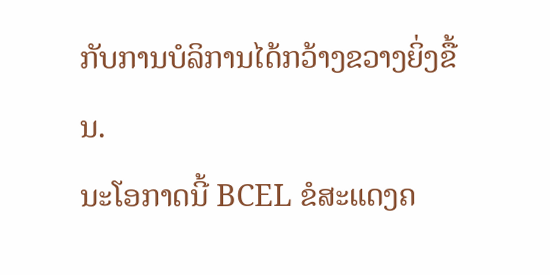ກັບການບໍລິການໄດ້ກວ້າງຂວາງຍິ່ງຂື້ນ.
ນະໂອກາດນີ້ BCEL ຂໍສະແດງຄ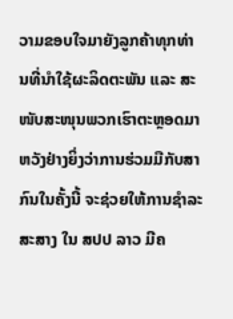ວາມຂອບໃຈມາຍັງລູກຄ້າທຸກທ່ານທີ່ນໍາໃຊ້ຜະລິດຕະພັນ ແລະ ສະ ໜັບສະໜຸນພວກເຮົາຕະຫຼອດມາ ຫວັງຢ່າງຍິ່ງວ່າການຮ່ວມມືກັບສາກົນໃນຄັ້ງນີ້ ຈະຊ່ວຍໃຫ້ການຊຳລະສະສາງ ໃນ ສປປ ລາວ ມີຄ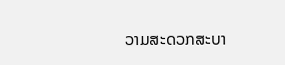ວາມສະດວກສະບາ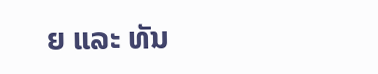ຍ ແລະ ທັນ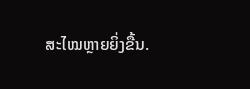ສະໄໝຫຼາຍຍິ່ງຂື້ນ.